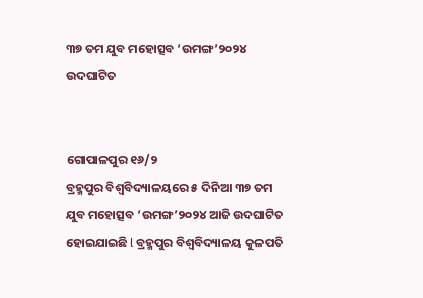୩୭ ତମ ଯୁବ ମହୋତ୍ସବ ‘ଉମଙ୍ଗ’୨୦୨୪ ଉଦଘାଟିତ


ଗୋପାଳପୁର ୧୬/୨
ବ୍ରହ୍ମପୁର ବିଶ୍ଵବିଦ୍ୟାଳୟରେ ୫ ଦିନିଆ ୩୭ ତମ ଯୁବ ମହୋତ୍ସବ ‘ଉମଙ୍ଗ’୨୦୨୪ ଆଜି ଉଦଘାଟିତ ହୋଇଯାଇଛି l ବ୍ରହ୍ମପୁର ବିଶ୍ଵବିଦ୍ୟାଳୟ କୁଳପତି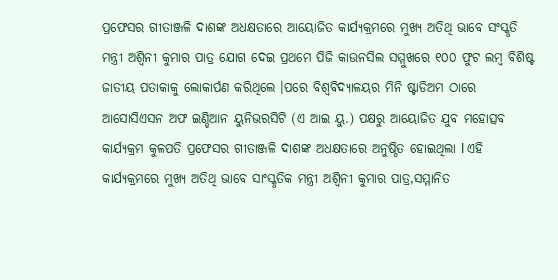ପ୍ରଫେସର ଗୀତାଞ୍ଜଳି ଦାଶଙ୍କ ଅଧକ୍ଷତାରେ ଆୟୋଜିତ କାର୍ଯ୍ୟକ୍ରମରେ ମୁଖ୍ୟ ଅତିଥି ଭାବେ ସଂସ୍କୃତି ମନ୍ତ୍ରୀ ଅଶ୍ୱିନୀ କୁମାର ପାତ୍ର ଯୋଗ ଦେଇ ପ୍ରଥମେ ପିଜି କାଉନସିଲ ସମ୍ମୁଖରେ ୧୦୦ ଫୁଟ ଲମ୍ବ ବିଶିଷ୍ଟ ଜାତୀୟ ପତାକାକୁ ଲୋକାର୍ପଣ କରିଥିଲେ ।ପରେ ବିଶ୍ଵବିଦ୍ୟାଳୟର ମିନି ଷ୍ଟାଡିଅମ ଠାରେ ଆସୋସିଏସନ ଅଫ ଇଣ୍ଡିଆନ ୟୁନିଭରସିଟି (ଏ ଆଇ ୟୁ.) ପକ୍ଷରୁ ଆୟୋଜିତ ଯୁବ ମହୋତ୍ସବ କାର୍ଯ୍ୟକ୍ରମ କୁଳପତି ପ୍ରଫେସର ଗୀତାଞ୍ଜଳି ଦାଶଙ୍କ ଅଧକ୍ଷତାରେ ଅନୁଷ୍ଠିତ ହୋଇଥିଲା l ଏହି କାର୍ଯ୍ୟକ୍ରମରେ ମୁଖ୍ୟ ଅତିଥି ଭାବେ ସାଂସ୍କୃତିକ ମନ୍ତ୍ରୀ ଅଶ୍ୱିନୀ କୁମାର ପାତ୍ର,ସମ୍ମାନିତ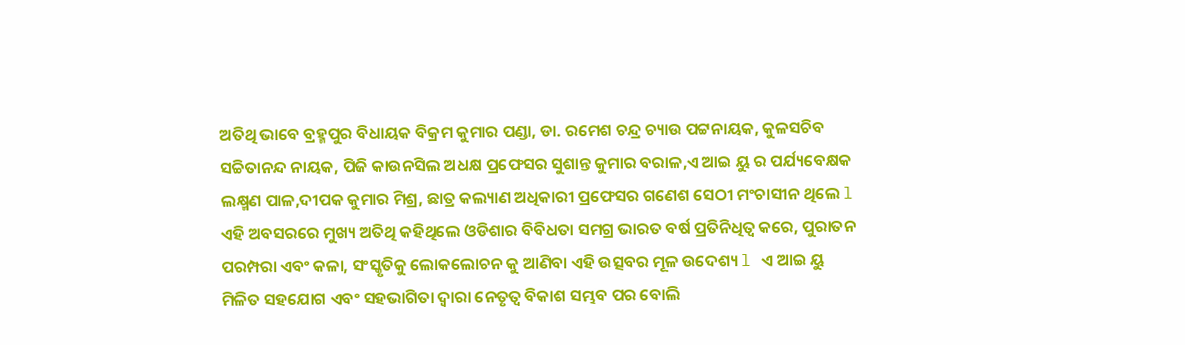ଅତିଥି ଭାବେ ବ୍ରହ୍ମପୁର ବିଧାୟକ ବିକ୍ରମ କୁମାର ପଣ୍ଡା, ଡା. ରମେଶ ଚନ୍ଦ୍ର ଚ୍ୟାଉ ପଟ୍ଟନାୟକ, କୁଳସଚିବ ସଚ୍ଚିତାନନ୍ଦ ନାୟକ, ପିଜି କାଉନସିଲ ଅଧକ୍ଷ ପ୍ରଫେସର ସୁଶାନ୍ତ କୁମାର ବରାଳ,ଏ ଆଇ ୟୁ ର ପର୍ଯ୍ୟବେକ୍ଷକ ଲକ୍ଷ୍ମଣ ପାଳ,ଦୀପକ କୁମାର ମିଶ୍ର, ଛାତ୍ର କଲ୍ୟାଣ ଅଧିକାରୀ ପ୍ରଫେସର ଗଣେଶ ସେଠୀ ମଂଚାସୀନ ଥିଲେ l ଏହି ଅବସରରେ ମୁଖ୍ୟ ଅତିଥି କହିଥିଲେ ଓଡିଶାର ବିବିଧତା ସମଗ୍ର ଭାରତ ବର୍ଷ ପ୍ରତିନିଧିତ୍ବ କରେ, ପୁରାତନ ପରମ୍ପରା ଏବଂ କଳା, ସଂସ୍କୃତିକୁ ଲୋକଲୋଚନ କୁ ଆଣିବା ଏହି ଉତ୍ସବର ମୂଳ ଉଦେଶ୍ୟ l ଏ ଆଇ ୟୁ ମିଳିତ ସହଯୋଗ ଏବଂ ସହଭାଗିତା ଦ୍ୱାରା ନେତୃତ୍ୱ ବିକାଶ ସମ୍ଭବ ପର ବୋଲି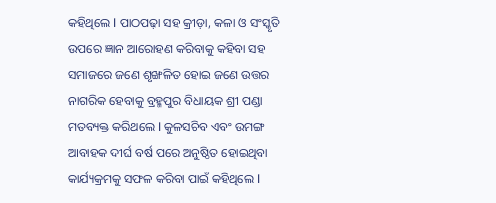କହିଥିଲେ l ପାଠପଢ଼ା ସହ କ୍ରୀଡ଼ା, କଳା ଓ ସଂସ୍କୃତି ଉପରେ ଜ୍ଞାନ ଆରୋହଣ କରିବାକୁ କହିବା ସହ ସମାଜରେ ଜଣେ ଶୃଙ୍ଖଳିତ ହୋଇ ଜଣେ ଉତ୍ତର ନାଗରିକ ହେବାକୁ ବ୍ରହ୍ମପୁର ବିଧାୟକ ଶ୍ରୀ ପଣ୍ଡା ମତବ୍ୟକ୍ତ କରିଥଲେ l କୁଳସଚିବ ଏବଂ ଉମଙ୍ଗ ଆବାହକ ଦୀର୍ଘ ବର୍ଷ ପରେ ଅନୁଷ୍ଠିତ ହୋଇଥିବା କାର୍ଯ୍ୟକ୍ରମକୁ ସଫଳ କରିବା ପାଇଁ କହିଥିଲେ l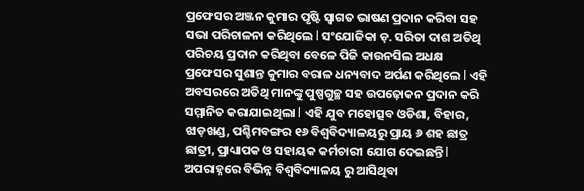ପ୍ରଫେସର ଅଞ୍ଜନ କୁମାର ପୃଷ୍ଟି ସ୍ୱାଗତ ଭାଷଣ ପ୍ରଦାନ କରିବା ସହ ସଭା ପରିଚାଳନା କରିଥିଲେ l ସଂଯୋଜିକା ଡ଼. ସରିତା ଦାଶ ଅତିଥି ପରିଚୟ ପ୍ରଦାନ କରିଥିବା ବେଳେ ପିଜି କାଉନସିଲ ଅଧକ୍ଷ ପ୍ରଫେସର ସୁଶାନ୍ତ କୁମାର ବରାଳ ଧନ୍ୟବାଦ ଅର୍ପଣ କରିଥିଲେ l ଏହି ଅବସରରେ ଅତିଥି ମାନଙ୍କୁ ପୁଷ୍ପଗୁଚ୍ଛ ସହ ଉପଢ଼ୋକନ ପ୍ରଦାନ କରି ସମ୍ମାନିତ କରାଯାଇଥିଲା l ଏହି ଯୁବ ମହୋତ୍ସବ ଓଡିଶା, ବିହାର, ଝାଡ଼ଖଣ୍ଡ, ପଶ୍ଚିମବଙ୍ଗର ୧୬ ବିଶ୍ଵବିଦ୍ୟାଳୟରୁ ପ୍ରାୟ ୬ ଶହ ଛାତ୍ର ଛାତ୍ରୀ, ପ୍ରାଧ୍ୟାପକ ଓ ସହାୟକ କର୍ମଚାରୀ ଯୋଗ ଦେଇଛନ୍ତି l ଅପରାହ୍ନରେ ବିଭିନ୍ନ ବିଶ୍ଵବିଦ୍ୟାଳୟ ରୁ ଆସିଥିବା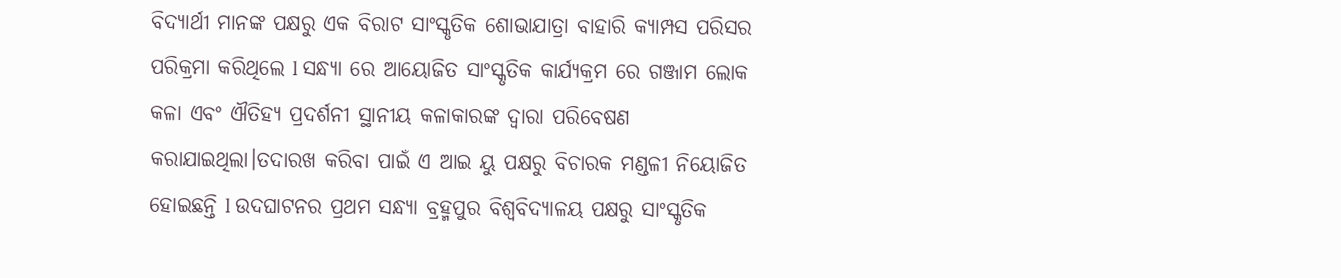ବିଦ୍ୟାର୍ଥୀ ମାନଙ୍କ ପକ୍ଷରୁ ଏକ ବିରାଟ ସାଂସ୍କୃତିକ ଶୋଭାଯାତ୍ରା ବାହାରି କ୍ୟାମ୍ପସ ପରିସର ପରିକ୍ରମା କରିଥିଲେ l ସନ୍ଧ୍ୟା ରେ ଆୟୋଜିତ ସାଂସ୍କୃତିକ କାର୍ଯ୍ୟକ୍ରମ ରେ ଗଞ୍ଜାମ ଲୋକ କଳା ଏବଂ ଐତିହ୍ୟ ପ୍ରଦର୍ଶନୀ ସ୍ଥାନୀୟ କଳାକାରଙ୍କ ଦ୍ୱାରା ପରିବେଷଣ କରାଯାଇଥିଲା।ତଦାରଖ କରିବା ପାଇଁ ଏ ଆଇ ୟୁ ପକ୍ଷରୁ ବିଚାରକ ମଣ୍ଡଳୀ ନିୟୋଜିତ ହୋଇଛନ୍ତି l ଉଦଘାଟନର ପ୍ରଥମ ସନ୍ଧ୍ୟା ବ୍ରହ୍ମପୁର ବିଶ୍ୱବିଦ୍ୟାଳୟ ପକ୍ଷରୁ ସାଂସ୍କୃତିକ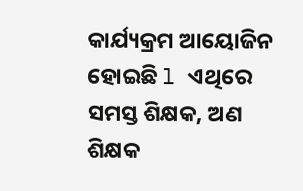କାର୍ଯ୍ୟକ୍ରମ ଆୟୋଜିନ ହୋଇଛି l ଏଥିରେ ସମସ୍ତ ଶିକ୍ଷକ, ଅଣ ଶିକ୍ଷକ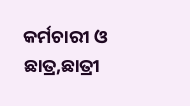କର୍ମଚାରୀ ଓ ଛାତ୍ର,ଛାତ୍ରୀ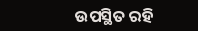ଉପସ୍ଥିତ ରହି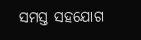ସମସ୍ତ ସହଯୋଗ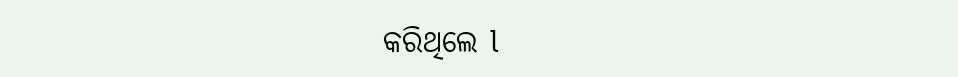କରିଥିଲେ l